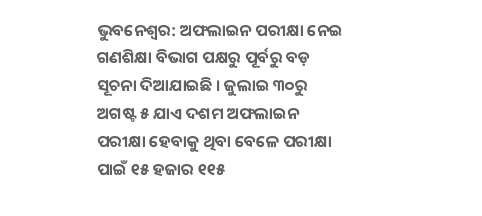ଭୁବନେଶ୍ବର: ଅଫଲାଇନ ପରୀକ୍ଷା ନେଇ ଗଣଶିକ୍ଷା ବିଭାଗ ପକ୍ଷରୁ ପୂର୍ବରୁ ବଡ଼ ସୂଚନା ଦିଆଯାଇଛି । ଜୁଲାଇ ୩୦ରୁ ଅଗଷ୍ଟ ୫ ଯାଏ ଦଶମ ଅଫଲାଇନ ପରୀକ୍ଷା ହେବାକୁ ଥିବା ବେଳେ ପରୀକ୍ଷା ପାଇଁ ୧୫ ହଜାର ୧୧୫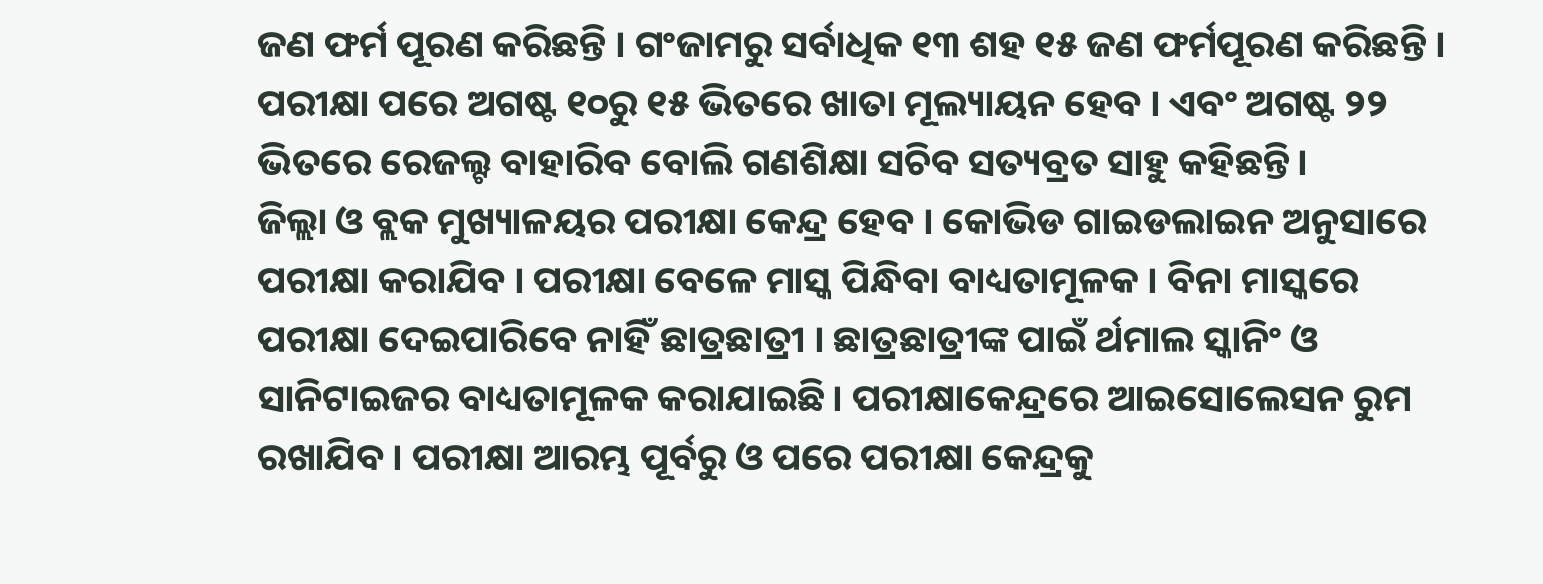ଜଣ ଫର୍ମ ପୂରଣ କରିଛନ୍ତି । ଗଂଜାମରୁ ସର୍ବାଧିକ ୧୩ ଶହ ୧୫ ଜଣ ଫର୍ମପୂରଣ କରିଛନ୍ତି । ପରୀକ୍ଷା ପରେ ଅଗଷ୍ଟ ୧୦ରୁ ୧୫ ଭିତରେ ଖାତା ମୂଲ୍ୟାୟନ ହେବ । ଏବଂ ଅଗଷ୍ଟ ୨୨ ଭିତରେ ରେଜଲ୍ଟ ବାହାରିବ ବୋଲି ଗଣଶିକ୍ଷା ସଚିବ ସତ୍ୟବ୍ରତ ସାହୁ କହିଛନ୍ତି।
ଜିଲ୍ଲା ଓ ବ୍ଲକ ମୁଖ୍ୟାଳୟର ପରୀକ୍ଷା କେନ୍ଦ୍ର ହେବ । କୋଭିଡ ଗାଇଡଲାଇନ ଅନୁସାରେ ପରୀକ୍ଷା କରାଯିବ । ପରୀକ୍ଷା ବେଳେ ମାସ୍କ ପିନ୍ଧିବା ବାଧ୍ୟତାମୂଳକ । ବିନା ମାସ୍କରେ ପରୀକ୍ଷା ଦେଇପାରିବେ ନାହିଁ ଛାତ୍ରଛାତ୍ରୀ । ଛାତ୍ରଛାତ୍ରୀଙ୍କ ପାଇଁ ର୍ଥମାଲ ସ୍କାନିଂ ଓ ସାନିଟାଇଜର ବାଧ୍ୟତାମୂଳକ କରାଯାଇଛି। ପରୀକ୍ଷାକେନ୍ଦ୍ରରେ ଆଇସୋଲେସନ ରୁମ ରଖାଯିବ । ପରୀକ୍ଷା ଆରମ୍ଭ ପୂର୍ବରୁ ଓ ପରେ ପରୀକ୍ଷା କେନ୍ଦ୍ରକୁ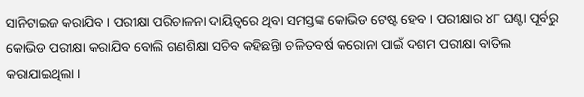ସାନିଟାଇଜ କରାଯିବ । ପରୀକ୍ଷା ପରିଚାଳନା ଦାୟିତ୍ୱରେ ଥିବା ସମସ୍ତଙ୍କ କୋଭିଡ ଟେଷ୍ଟ ହେବ । ପରୀକ୍ଷାର ୪୮ ଘଣ୍ଟା ପୂର୍ବରୁ କୋଭିଡ ପରୀକ୍ଷା କରାଯିବ ବୋଲି ଗଣଶିକ୍ଷା ସଚିବ କହିଛନ୍ତିା ଚଳିତବର୍ଷ କରୋନା ପାଇଁ ଦଶମ ପରୀକ୍ଷା ବାତିଲ କରାଯାଇଥିଲା ।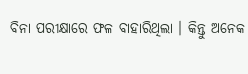ବିନା ପରୀକ୍ଷାରେ ଫଳ ବାହାରିଥିଲା । କିନ୍ତୁ ଅନେକ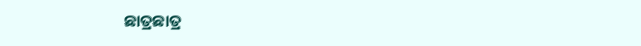ଛାତ୍ରଛାତ୍ର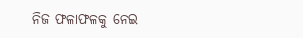ନିଜ ଫଳାଫଳକୁ ନେଇ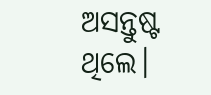ଅସନ୍ତୁଷ୍ଟ ଥିଲେ।